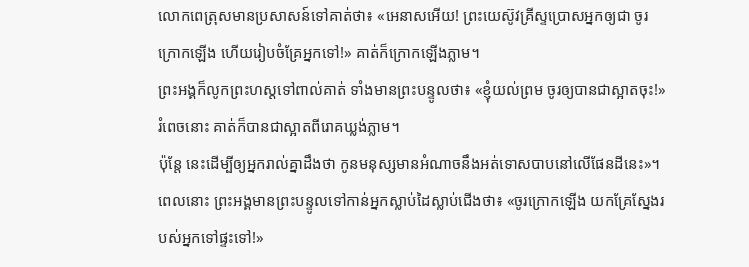លោកពេត្រុសមានប្រសាសន៍ទៅគាត់ថា៖ «អេនាសអើយ! ព្រះយេស៊ូវគ្រីស្ទប្រោសអ្នកឲ្យជា ចូរក្រោកឡើង ហើយរៀបចំគ្រែអ្នកទៅ!» គាត់ក៏ក្រោកឡើងភ្លាម។
ព្រះអង្គក៏លូកព្រះហស្តទៅពាល់គាត់ ទាំងមានព្រះបន្ទូលថា៖ «ខ្ញុំយល់ព្រម ចូរឲ្យបានជាស្អាតចុះ!» រំពេចនោះ គាត់ក៏បានជាស្អាតពីរោគឃ្លង់ភ្លាម។
ប៉ុន្តែ នេះដើម្បីឲ្យអ្នករាល់គ្នាដឹងថា កូនមនុស្សមានអំណាចនឹងអត់ទោសបាបនៅលើផែនដីនេះ»។ ពេលនោះ ព្រះអង្គមានព្រះបន្ទូលទៅកាន់អ្នកស្លាប់ដៃស្លាប់ជើងថា៖ «ចូរក្រោកឡើង យកគ្រែស្នែងរបស់អ្នកទៅផ្ទះទៅ!»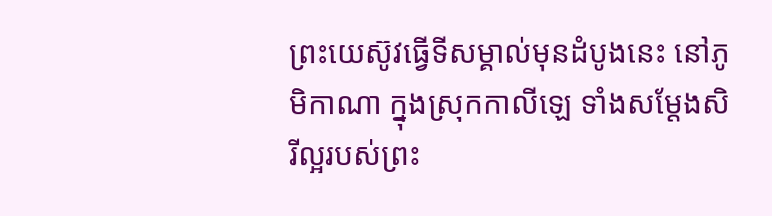ព្រះយេស៊ូវធ្វើទីសម្គាល់មុនដំបូងនេះ នៅភូមិកាណា ក្នុងស្រុកកាលីឡេ ទាំងសម្តែងសិរីល្អរបស់ព្រះ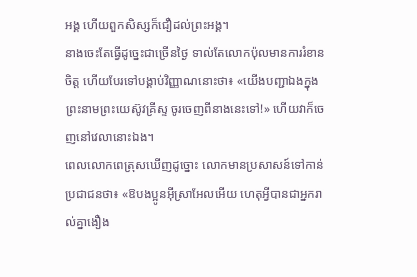អង្គ ហើយពួកសិស្សក៏ជឿដល់ព្រះអង្គ។
នាងចេះតែធ្វើដូច្នេះជាច្រើនថ្ងៃ ទាល់តែលោកប៉ុលមានការរំខានចិត្ត ហើយបែរទៅបង្គាប់វិញ្ញាណនោះថា៖ «យើងបញ្ជាឯងក្នុងព្រះនាមព្រះយេស៊ូវគ្រីស្ទ ចូរចេញពីនាងនេះទៅ!» ហើយវាក៏ចេញនៅវេលានោះឯង។
ពេលលោកពេត្រុសឃើញដូច្នោះ លោកមានប្រសាសន៍ទៅកាន់ប្រជាជនថា៖ «ឱបងប្អូនអ៊ីស្រាអែលអើយ ហេតុអ្វីបានជាអ្នករាល់គ្នាងឿង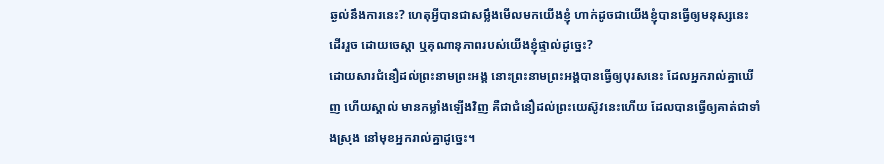ឆ្ងល់នឹងការនេះ? ហេតុអ្វីបានជាសម្លឹងមើលមកយើងខ្ញុំ ហាក់ដូចជាយើងខ្ញុំបានធ្វើឲ្យមនុស្សនេះដើររួច ដោយចេស្ដា ឬគុណានុភាពរបស់យើងខ្ញុំផ្ទាល់ដូច្នេះ?
ដោយសារជំនឿដល់ព្រះនាមព្រះអង្គ នោះព្រះនាមព្រះអង្គបានធ្វើឲ្យបុរសនេះ ដែលអ្នករាល់គ្នាឃើញ ហើយស្គាល់ មានកម្លាំងឡើងវិញ គឺជាជំនឿដល់ព្រះយេស៊ូវនេះហើយ ដែលបានធ្វើឲ្យគាត់ជាទាំងស្រុង នៅមុខអ្នករាល់គ្នាដូច្នេះ។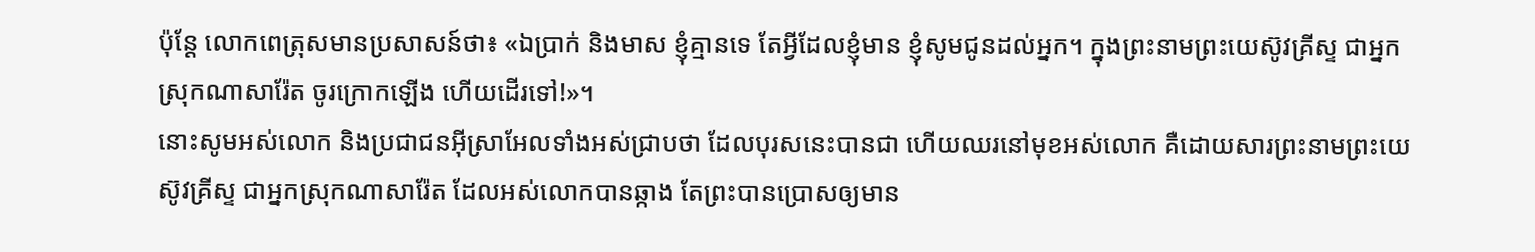ប៉ុន្ដែ លោកពេត្រុសមានប្រសាសន៍ថា៖ «ឯប្រាក់ និងមាស ខ្ញុំគ្មានទេ តែអ្វីដែលខ្ញុំមាន ខ្ញុំសូមជូនដល់អ្នក។ ក្នុងព្រះនាមព្រះយេស៊ូវគ្រីស្ទ ជាអ្នកស្រុកណាសារ៉ែត ចូរក្រោកឡើង ហើយដើរទៅ!»។
នោះសូមអស់លោក និងប្រជាជនអ៊ីស្រាអែលទាំងអស់ជ្រាបថា ដែលបុរសនេះបានជា ហើយឈរនៅមុខអស់លោក គឺដោយសារព្រះនាមព្រះយេស៊ូវគ្រីស្ទ ជាអ្នកស្រុកណាសារ៉ែត ដែលអស់លោកបានឆ្កាង តែព្រះបានប្រោសឲ្យមាន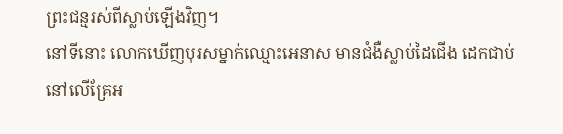ព្រះជន្មរស់ពីស្លាប់ឡើងវិញ។
នៅទីនោះ លោកឃើញបុរសម្នាក់ឈ្មោះអេនាស មានជំងឺស្លាប់ដៃជើង ដេកជាប់នៅលើគ្រែអ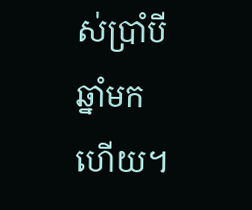ស់ប្រាំបីឆ្នាំមកហើយ។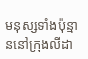មនុស្សទាំងប៉ុន្មាននៅក្រុងលីដា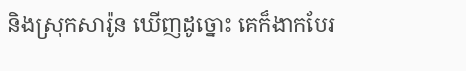និងស្រុកសារ៉ូន ឃើញដូច្នោះ គេក៏ងាកបែរ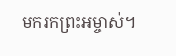មករកព្រះអម្ចាស់។